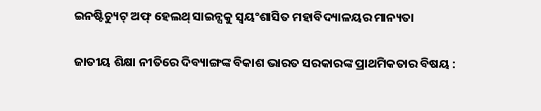ଇନଷ୍ଟିଚ୍ୟୁଟ୍ ଅଫ୍ ହେଲଥ୍ ସାଇନ୍ସକୁ ସ୍ୱୟଂଶାସିତ ମହାବିଦ୍ୟାଳୟର ମାନ୍ୟତା

ଜାତୀୟ ଶିକ୍ଷା ନୀତିରେ ଦିବ୍ୟାଙ୍ଗଙ୍କ ବିକାଶ ଭାରତ ସରକାରଙ୍କ ପ୍ରାଥମିକତାର ବିଷୟ :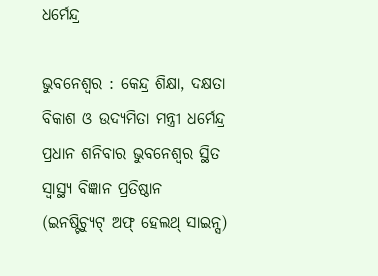ଧର୍ମେନ୍ଦ୍ର

ଭୁବନେଶ୍ୱର : କେନ୍ଦ୍ର ଶିକ୍ଷା, ଦକ୍ଷତା ବିକାଶ ଓ ଉଦ୍ୟମିତା ମନ୍ତ୍ରୀ ଧର୍ମେନ୍ଦ୍ର ପ୍ରଧାନ ଶନିବାର ଭୁବନେଶ୍ୱର ସ୍ଥିତ ସ୍ବାସ୍ଥ୍ୟ ବିଜ୍ଞାନ ପ୍ରତିଷ୍ଠାନ (ଇନଷ୍ଟିଚ୍ୟୁଟ୍ ଅଫ୍ ହେଲଥ୍ ସାଇନ୍ସ)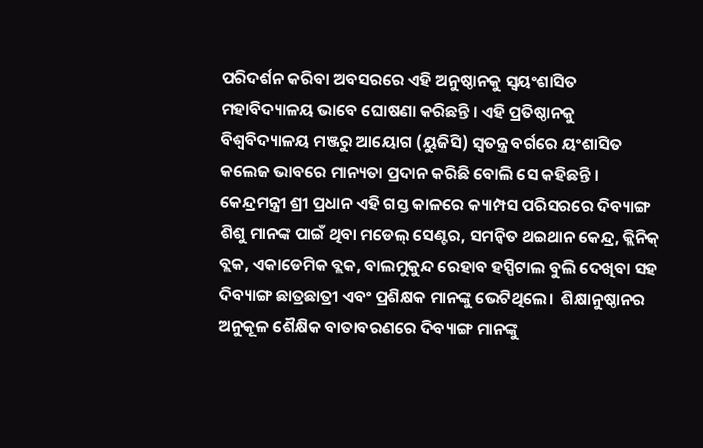ପରିଦର୍ଶନ କରିବା ଅବସରରେ ଏହି ଅନୁଷ୍ଠାନକୁ ସ୍ୱୟଂଶାସିତ ମହାବିଦ୍ୟାଳୟ ଭାବେ ଘୋଷଣା କରିଛନ୍ତି । ଏହି ପ୍ରତିଷ୍ଠାନକୁ ବିଶ୍ବବିଦ୍ୟାଳୟ ମଞ୍ଜରୁ ଆୟୋଗ (ୟୁଜିସି) ସ୍ୱତନ୍ତ୍ର ବର୍ଗରେ ୟଂଶାସିତ କଲେଜ ଭାବରେ ମାନ୍ୟତା ପ୍ରଦାନ କରିଛି ବୋଲି ସେ କହିଛନ୍ତି ।
କେନ୍ଦ୍ରମନ୍ତ୍ରୀ ଶ୍ରୀ ପ୍ରଧାନ ଏହି ଗସ୍ତ କାଳରେ କ୍ୟାମ୍ପସ ପରିସରରେ ଦିବ୍ୟାଙ୍ଗ ଶିଶୁ ମାନଙ୍କ ପାଇଁ ଥିବା ମଡେଲ୍ ସେଣ୍ଟର, ସମନ୍ବିତ ଥଇଥାନ କେନ୍ଦ୍ର, କ୍ଲିନିକ୍ ବ୍ଲକ, ଏକାଡେମିକ ବ୍ଲକ, ବାଲମୁକୁନ୍ଦ ରେହାବ ହସ୍ପିଟାଲ ବୁଲି ଦେଖିବା ସହ ଦିବ୍ୟାଙ୍ଗ ଛାତ୍ରଛାତ୍ରୀ ଏବଂ ପ୍ରଶିକ୍ଷକ ମାନଙ୍କୁ ଭେଟିଥିଲେ।  ଶିକ୍ଷାନୁଷ୍ଠାନର ଅନୁକୂଳ ଶୈକ୍ଷିକ ବାତାବରଣରେ ଦିବ୍ୟାଙ୍ଗ ମାନଙ୍କୁ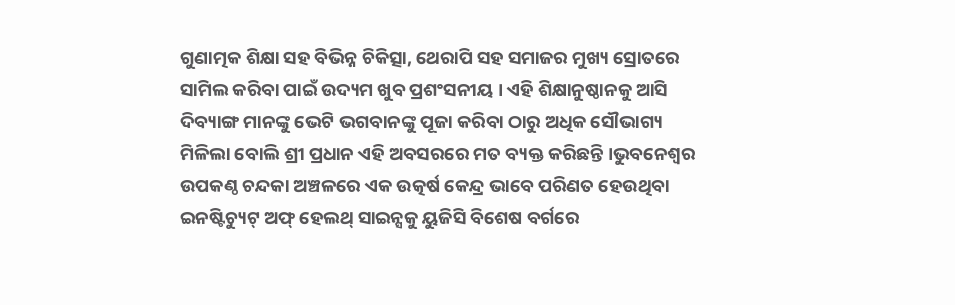ଗୁଣାତ୍ମକ ଶିକ୍ଷା ସହ ବିଭିନ୍ନ ଚିକିତ୍ସା, ଥେରାପି ସହ ସମାଜର ମୁଖ୍ୟ ସ୍ରୋତରେ ସାମିଲ କରିବା ପାଇଁ ଉଦ୍ୟମ ଖୁବ ପ୍ରଶଂସନୀୟ । ଏହି ଶିକ୍ଷାନୁଷ୍ଠାନକୁ ଆସି ଦିବ୍ୟାଙ୍ଗ ମାନଙ୍କୁ ଭେଟି ଭଗବାନଙ୍କୁ ପୂଜା କରିବା ଠାରୁ ଅଧିକ ସୌଭାଗ୍ୟ ମିଳିଲା ବୋଲି ଶ୍ରୀ ପ୍ରଧାନ ଏହି ଅବସରରେ ମତ ବ୍ୟକ୍ତ କରିଛନ୍ତି ।ଭୁବନେଶ୍ୱର ଉପକଣ୍ଠ ଚନ୍ଦକା ଅଞ୍ଚଳରେ ଏକ ଉତ୍କର୍ଷ କେନ୍ଦ୍ର ଭାବେ ପରିଣତ ହେଉଥିବା ଇନଷ୍ଟିଚ୍ୟୁଟ୍ ଅଫ୍ ହେଲଥ୍ ସାଇନ୍ସକୁ ୟୁଜିସି ବିଶେଷ ବର୍ଗରେ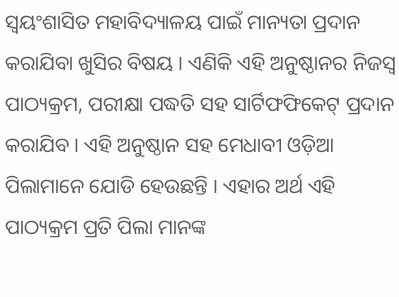ସ୍ୱୟଂଶାସିତ ମହାବିଦ୍ୟାଳୟ ପାଇଁ ମାନ୍ୟତା ପ୍ରଦାନ କରାଯିବା ଖୁସିର ବିଷୟ । ଏଣିକି ଏହି ଅନୁଷ୍ଠାନର ନିଜସ୍ୱ ପାଠ୍ୟକ୍ରମ, ପରୀକ୍ଷା ପଦ୍ଧତି ସହ ସାର୍ଟିଫଫିକେଟ୍ ପ୍ରଦାନ କରାଯିବ । ଏହି ଅନୁଷ୍ଠାନ ସହ ମେଧାବୀ ଓଡ଼ିଆ ପିଲାମାନେ ଯୋଡି ହେଉଛନ୍ତି । ଏହାର ଅର୍ଥ ଏହି ପାଠ୍ୟକ୍ରମ ପ୍ରତି ପିଲା ମାନଙ୍କ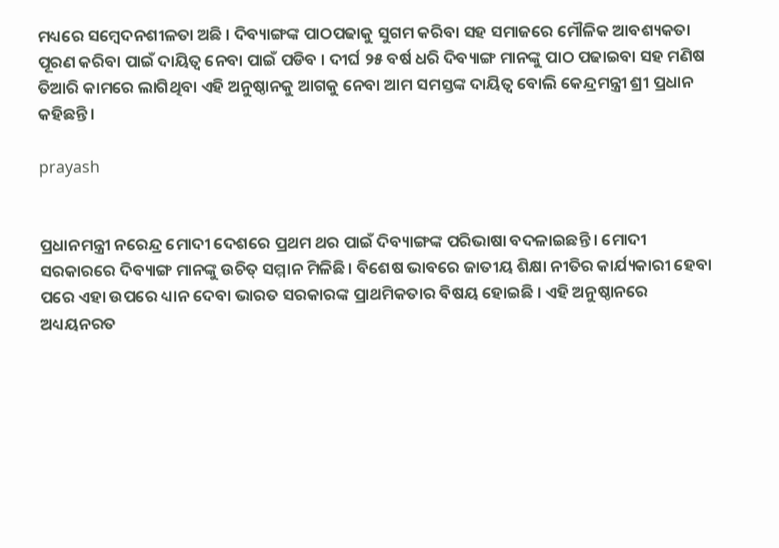ମଧ୍ୟରେ ସମ୍ବେଦନଶୀଳତା ଅଛି । ଦିବ୍ୟାଙ୍ଗଙ୍କ ପାଠପଢାକୁ ସୁଗମ କରିବା ସହ ସମାଜରେ ମୌଳିକ ଆବଶ୍ୟକତା ପୂରଣ କରିବା ପାଇଁ ଦାୟିତ୍ୱ ନେବା ପାଇଁ ପଡିବ । ଦୀର୍ଘ ୨୫ ବର୍ଷ ଧରି ଦିବ୍ୟାଙ୍ଗ ମାନଙ୍କୁ ପାଠ ପଢାଇବା ସହ ମଣିଷ ତିଆରି କାମରେ ଲାଗିଥିବା ଏହି ଅନୁଷ୍ଠାନକୁ ଆଗକୁ ନେବା ଆମ ସମସ୍ତଙ୍କ ଦାୟିତ୍ୱ ବୋଲି କେନ୍ଦ୍ରମନ୍ତ୍ରୀ ଶ୍ରୀ ପ୍ରଧାନ କହିଛନ୍ତି ।

prayash


ପ୍ରଧାନମନ୍ତ୍ରୀ ନରେନ୍ଦ୍ର ମୋଦୀ ଦେଶରେ ପ୍ରଥମ ଥର ପାଇଁ ଦିବ୍ୟାଙ୍ଗଙ୍କ ପରିଭାଷା ବଦଳାଇଛନ୍ତି । ମୋଦୀ ସରକାରରେ ଦିବ୍ୟାଙ୍ଗ ମାନଙ୍କୁ ଉଚିତ୍ ସମ୍ମାନ ମିଳିଛି । ବିଶେଷ ଭାବରେ ଜାତୀୟ ଶିକ୍ଷା ନୀତିର କାର୍ଯ୍ୟକାରୀ ହେବା ପରେ ଏହା ଉପରେ ଧ୍ୟାନ ଦେବା ଭାରତ ସରକାରଙ୍କ ପ୍ରାଥମିକତାର ବିଷୟ ହୋଇଛି । ଏହି ଅନୁଷ୍ଠାନରେ ଅଧ୍ୟୟନରତ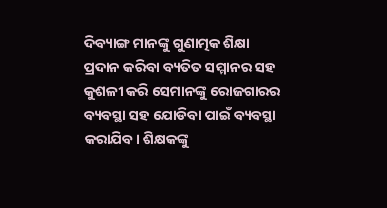ଦିବ୍ୟାଙ୍ଗ ମାନଙ୍କୁ ଗୁଣାତ୍ମକ ଶିକ୍ଷା ପ୍ରଦାନ କରିବା ବ୍ୟତିତ ସମ୍ମାନର ସହ କୁଶଳୀ କରି ସେମାନଙ୍କୁ ରୋଜଗାରର ବ୍ୟବସ୍ଥା ସହ ଯୋଡିବା ପାଇଁ ବ୍ୟବସ୍ଥା କରାଯିବ। ଶିକ୍ଷକଙ୍କୁ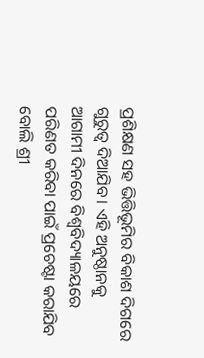ପ୍ରଶିକ୍ଷଣ ସହ ଭିତ୍ତିଭୂମିର ବିକାଶ ଦିଗରେ ଗୁରୁତ୍ୱ ଦିଆଯିବ। ଏହି ଅନୁଷ୍ଠାନକୁ ଆଗାମୀ ଦିନରେ ବିଶ୍ୱବିଦ୍ୟାଳୟରେ ପରିଣତ କରିବା ପାଇଁ ପ୍ରଚେଷ୍ଟା କରାଯିବ ବୋଲି ଶ୍ରୀ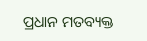ପ୍ରଧାନ ମତବ୍ୟକ୍ତ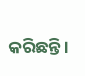କରିଛନ୍ତି ।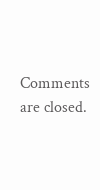Comments are closed.